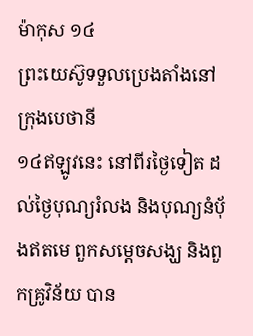ម៉ាកុស ១៤
ព្រះយេស៊ូទទួលប្រេងតាំងនៅ ក្រុងបេថានី
១៤ឥឡូវនេះ នៅពីរថ្ងៃទៀត ដល់ថ្ងៃបុណ្យរំលង និងបុណ្យនំបុ័ងឥតមេ ពួកសម្ដេចសង្ឃ និងពួកគ្រូវិន័យ បាន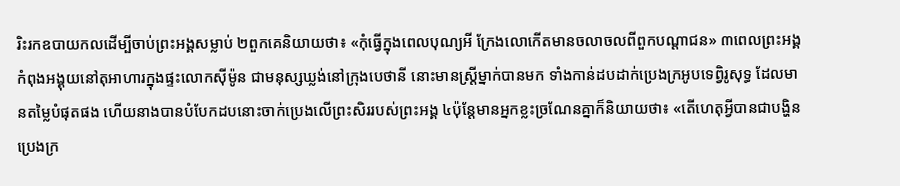រិះរកឧបាយកលដើម្បីចាប់ព្រះអង្គសម្លាប់ ២ពួកគេនិយាយថា៖ «កុំធ្វើក្នុងពេលបុណ្យអី ក្រែងលោកើតមានចលាចលពីពួកបណ្ដាជន» ៣ពេលព្រះអង្គកំពុងអង្គុយនៅតុអាហារក្នុងផ្ទះលោកស៊ីម៉ូន ជាមនុស្សឃ្លង់នៅក្រុងបេថានី នោះមានស្ដ្រីម្នាក់បានមក ទាំងកាន់ដបដាក់ប្រេងក្រអូបទេពិ្វរូសុទ្ធ ដែលមានតម្លៃបំផុតផង ហើយនាងបានបំបែកដបនោះចាក់ប្រេងលើព្រះសិររបស់ព្រះអង្គ ៤ប៉ុន្ដែមានអ្នកខ្លះច្រណែនគ្នាក៏និយាយថា៖ «តើហេតុអ្វីបានជាបង្ហិនប្រេងក្រ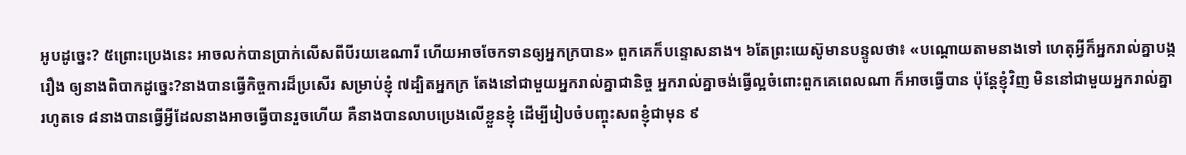អូបដូច្នេះ? ៥ព្រោះប្រេងនេះ អាចលក់បានប្រាក់លើសពីបីរយឌេណារី ហើយអាចចែកទានឲ្យអ្នកក្របាន» ពួកគេក៏បន្ទោសនាង។ ៦តែព្រះយេស៊ូមានបន្ទូលថា៖ «បណ្តោយតាមនាងទៅ ហេតុអ្វីក៏អ្នករាល់គ្នាបង្ករឿង ឲ្យនាងពិបាកដូច្នេះ?នាងបានធ្វើកិច្ចការដ៏ប្រសើរ សម្រាប់ខ្ញុំ ៧ដ្បិតអ្នកក្រ តែងនៅជាមួយអ្នករាល់គ្នាជានិច្ច អ្នករាល់គ្នាចង់ធ្វើល្អចំពោះពួកគេពេលណា ក៏អាចធ្វើបាន ប៉ុន្ដែខ្ញុំវិញ មិននៅជាមួយអ្នករាល់គ្នារហូតទេ ៨នាងបានធ្វើអ្វីដែលនាងអាចធ្វើបានរួចហើយ គឺនាងបានលាបប្រេងលើខ្លួនខ្ញុំ ដើម្បីរៀបចំបញ្ចុះសពខ្ញុំជាមុន ៩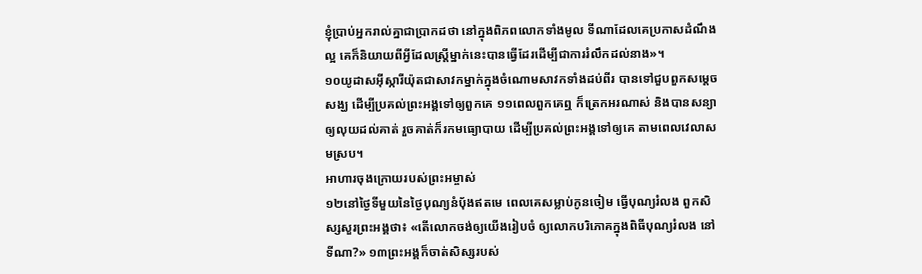ខ្ញុំបា្រប់អ្នករាល់គ្នាជាបា្រកដថា នៅក្នុងពិភពលោកទាំងមូល ទីណាដែលគេប្រកាសដំណឹងល្អ គេក៏និយាយពីអ្វីដែលស្ដ្រីម្នាក់នេះបានធ្វើដែរដើម្បីជាការរំលឹកដល់នាង»។
១០យូដាសអ៊ីស្ការីយ៉ុតជាសាវកម្នាក់ក្នុងចំណោមសាវកទាំងដប់ពីរ បានទៅជួបពួកសម្ដេចសង្ឃ ដើម្បីប្រគល់ព្រះអង្គទៅឲ្យពួកគេ ១១ពេលពួកគេឮ ក៏ត្រេកអរណាស់ និងបានសន្យាឲ្យលុយដល់គាត់ រួចគាត់ក៏រកមធ្យោបាយ ដើម្បីប្រគល់ព្រះអង្គទៅឲ្យគេ តាមពេលវេលាសមស្រប។
អាហារចុងក្រោយរបស់ព្រះអម្ចាស់
១២នៅថ្ងៃទីមួយនៃថ្ងៃបុណ្យនំបុ័ងឥតមេ ពេលគេសម្លាប់កូនចៀម ធ្វើបុណ្យរំលង ពួកសិស្សសួរព្រះអង្គថា៖ «តើលោកចង់ឲ្យយើងរៀបចំ ឲ្យលោកបរិភោគក្នុងពិធីបុណ្យរំលង នៅទីណា?» ១៣ព្រះអង្គក៏ចាត់សិស្សរបស់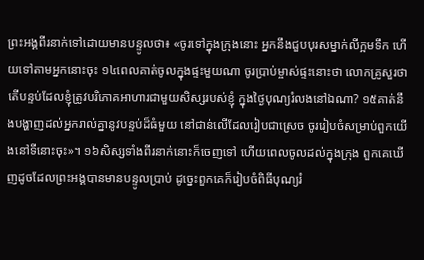ព្រះអង្គពីរនាក់ទៅដោយមានបន្ទូលថា៖ «ចូរទៅក្នុងក្រុងនោះ អ្នកនឹងជួបបុរសម្នាក់លីក្អមទឹក ហើយទៅតាមអ្នកនោះចុះ ១៤ពេលគាត់ចូលក្នុងផ្ទះមួយណា ចូរបា្រប់ម្ចាស់ផ្ទះនោះថា លោកគ្រូសួរថា តើបន្ទប់ដែលខ្ញុំត្រូវបរិភោគអាហារជាមួយសិស្សរបស់ខ្ញុំ ក្នុងថ្ងៃបុណ្យរំលងនៅឯណា? ១៥គាត់នឹងបង្ហាញដល់អ្នករាល់គ្នានូវបន្ទប់ដ៏ធំមួយ នៅជាន់លើដែលរៀបជាស្រេច ចូររៀបចំសម្រាប់ពួកយើងនៅទីនោះចុះ»។ ១៦សិស្សទាំងពីរនាក់នោះក៏ចេញទៅ ហើយពេលចូលដល់ក្នុងក្រុង ពួកគេឃើញដូចដែលព្រះអង្គបានមានបន្ទូលបា្រប់ ដូច្នេះពួកគេក៏រៀបចំពិធីបុណ្យរំ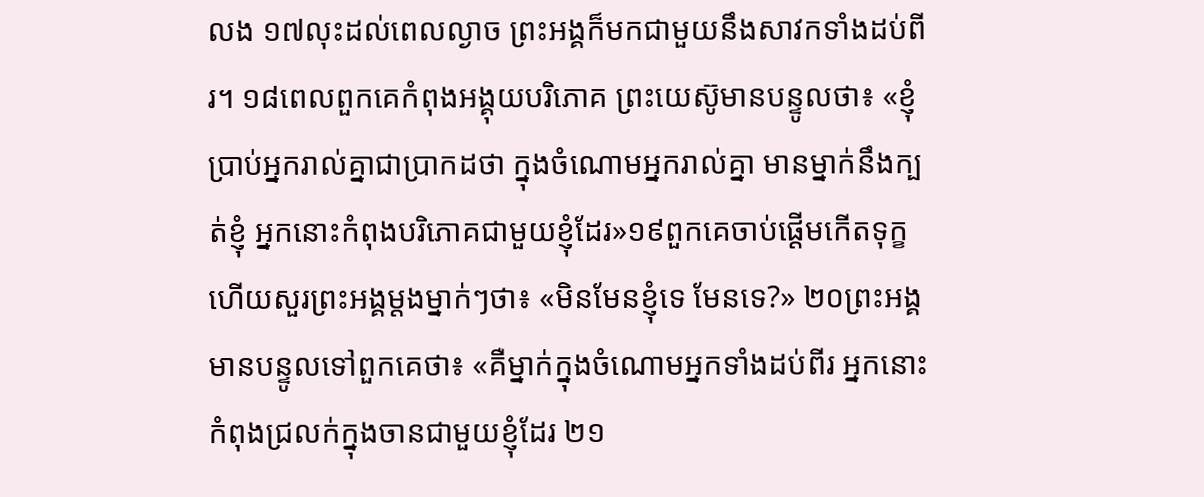លង ១៧លុះដល់ពេលល្ងាច ព្រះអង្គក៏មកជាមួយនឹងសាវកទាំងដប់ពីរ។ ១៨ពេលពួកគេកំពុងអង្គុយបរិភោគ ព្រះយេស៊ូមានបន្ទូលថា៖ «ខ្ញុំបា្រប់អ្នករាល់គ្នាជាបា្រកដថា ក្នុងចំណោមអ្នករាល់គ្នា មានម្នាក់នឹងក្បត់ខ្ញុំ អ្នកនោះកំពុងបរិភោគជាមួយខ្ញុំដែរ»១៩ពួកគេចាប់ផ្ដើមកើតទុក្ខ ហើយសួរព្រះអង្គម្ដងម្នាក់ៗថា៖ «មិនមែនខ្ញុំទេ មែនទេ?» ២០ព្រះអង្គមានបន្ទូលទៅពួកគេថា៖ «គឺម្នាក់ក្នុងចំណោមអ្នកទាំងដប់ពីរ អ្នកនោះកំពុងជ្រលក់ក្នុងចានជាមួយខ្ញុំដែរ ២១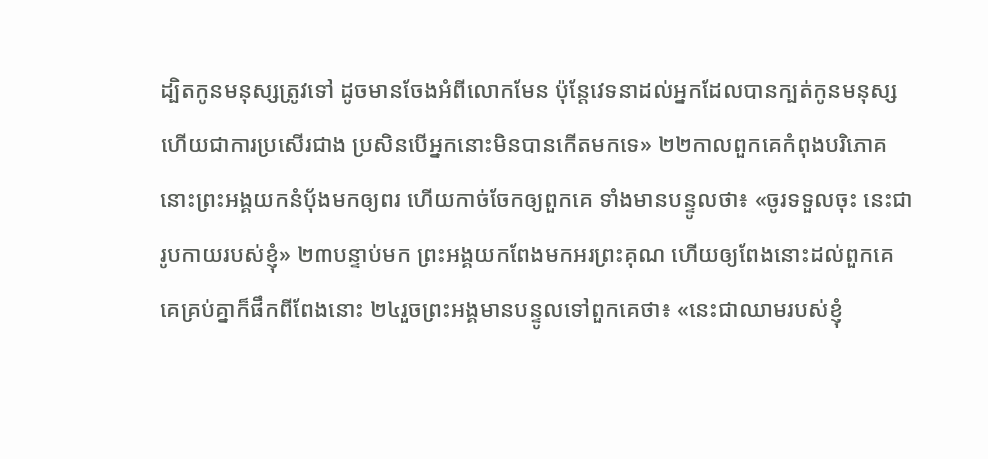ដ្បិតកូនមនុស្សត្រូវទៅ ដូចមានចែងអំពីលោកមែន ប៉ុន្ដែវេទនាដល់អ្នកដែលបានក្បត់កូនមនុស្ស ហើយជាការប្រសើរជាង ប្រសិនបើអ្នកនោះមិនបានកើតមកទេ» ២២កាលពួកគេកំពុងបរិភោគ នោះព្រះអង្គយកនំបុ័ងមកឲ្យពរ ហើយកាច់ចែកឲ្យពួកគេ ទាំងមានបន្ទូលថា៖ «ចូរទទួលចុះ នេះជារូបកាយរបស់ខ្ញុំ» ២៣បន្ទាប់មក ព្រះអង្គយកពែងមកអរព្រះគុណ ហើយឲ្យពែងនោះដល់ពួកគេ គេគ្រប់គ្នាក៏ផឹកពីពែងនោះ ២៤រួចព្រះអង្គមានបន្ទូលទៅពួកគេថា៖ «នេះជាឈាមរបស់ខ្ញុំ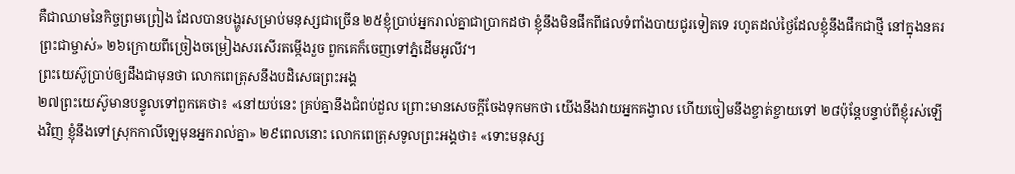គឺជាឈាមនៃកិច្ចព្រមព្រៀង ដែលបានបង្ហូរសម្រាប់មនុស្សជាច្រើន ២៥ខ្ញុំបា្រប់អ្នករាល់គ្នាជាបា្រកដថា ខ្ញុំនឹងមិនផឹកពីផលទំពាំងបាយជូរទៀតទេ រហូតដល់ថ្ងៃដែលខ្ញុំនឹងផឹកជាថ្មី នៅក្នុងនគរព្រះជាម្ចាស់» ២៦ក្រោយពីច្រៀងចម្រៀងសរសើរតម្កើងរួច ពួកគេក៏ចេញទៅភ្នំដើមអូលីវ។
ព្រះយេស៊ូប្រាប់ឲ្យដឹងជាមុនថា លោកពេត្រុសនឹងបដិសេធព្រះអង្គ
២៧ព្រះយេស៊ូមានបន្ទូលទៅពួកគេថា៖ «នៅយប់នេះ គ្រប់គ្នានឹងជំពប់ដួល ព្រោះមានសេចក្ដីចែងទុកមកថា យើងនឹងវាយអ្នកគង្វាល ហើយចៀមនឹងខ្ចាត់ខ្ចាយទៅ ២៨ប៉ុន្ដែបន្ទាប់ពីខ្ញុំរស់ឡើងវិញ ខ្ញុំនឹងទៅស្រុកកាលីឡេមុនអ្នករាល់គ្នា» ២៩ពេលនោះ លោកពេត្រុសទូលព្រះអង្គថា៖ «ទោះមនុស្ស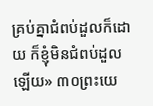គ្រប់គ្នាជំពប់ដួលក៏ដោយ ក៏ខ្ញុំមិនជំពប់ដួលឡើយ» ៣០ព្រះយេ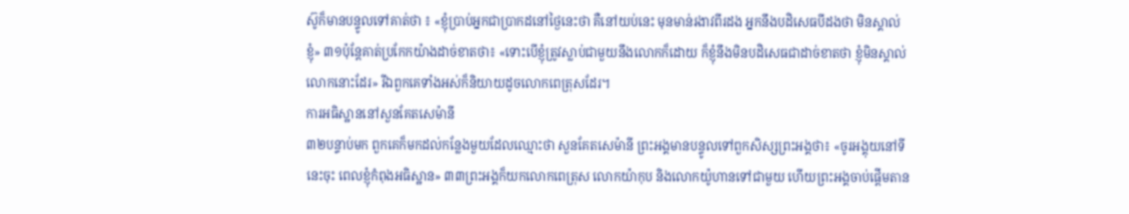ស៊ូក៏មានបន្ទូលទៅគាត់ថា ៖ «ខ្ញុំបា្រប់អ្នកជាបា្រកដនៅថ្ងៃនេះថា គឺនៅយប់នេះ មុនមាន់រងាវពីរដង អ្នកនឹងបដិសេធបីដងថា មិនស្គាល់ខ្ញុំ» ៣១ប៉ុន្ដែគាត់ប្រកែកយ៉ាងដាច់ខាតថា៖ «ទោះបើខ្ញុំត្រូវស្លាប់ជាមួយនឹងលោកក៏ដោយ ក៏ខ្ញុំនឹងមិនបដិសេធជាដាច់ខាតថា ខ្ញុំមិនស្គាល់លោកនោះដែរ» រីឯពួកគេទាំងអស់ក៏និយាយដូចលោកពេត្រុសដែរ។
ការអធិស្ឋាននៅសួនគែតសេម៉ានី
៣២បន្ទាប់មក ពួកគេក៏មកដល់កន្លែងមួយដែលឈ្មោះថា សួនគែតសេម៉ានី ព្រះអង្គមានបន្ទូលទៅពួកសិស្សព្រះអង្គថា៖ «ចូរអង្គុយនៅទីនេះចុះ ពេលខ្ញុំកំពុងអធិស្ឋាន» ៣៣ព្រះអង្គក៏យកលោកពេត្រុស លោកយ៉ាកុប និងលោកយ៉ូហានទៅជាមួយ ហើយព្រះអង្គចាប់ផ្តើមតាន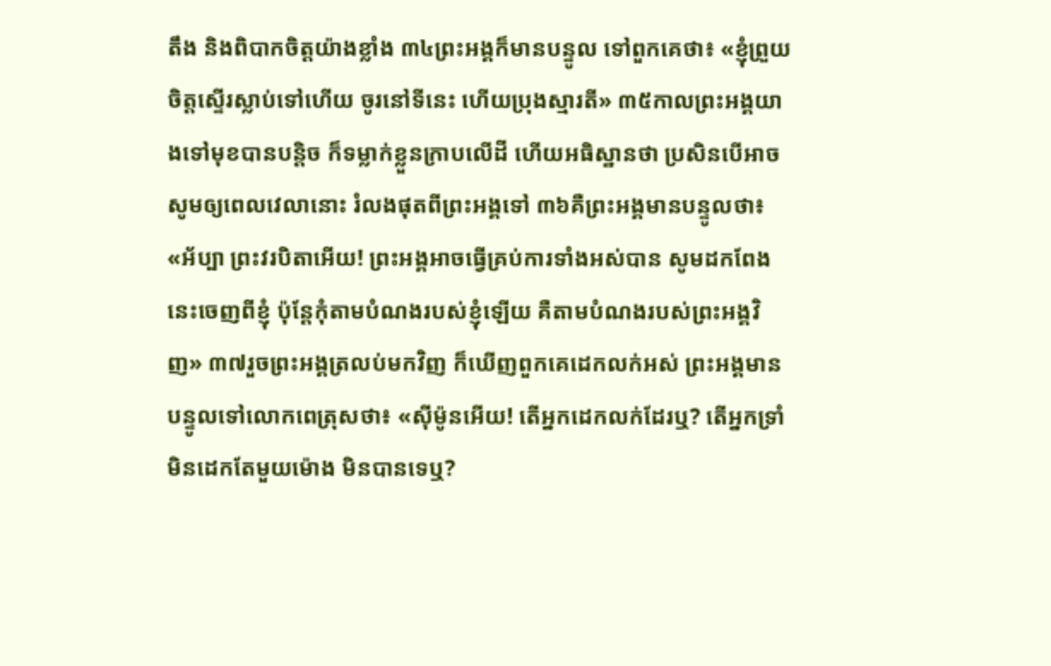តឹង និងពិបាកចិត្តយ៉ាងខ្លាំង ៣៤ព្រះអង្គក៏មានបន្ទូល ទៅពួកគេថា៖ «ខ្ញុំព្រួយចិត្ដស្ទើរស្លាប់ទៅហើយ ចូរនៅទីនេះ ហើយប្រុងស្មារតី» ៣៥កាលព្រះអង្គយាងទៅមុខបានបន្ដិច ក៏ទម្លាក់ខ្លួនក្រាបលើដី ហើយអធិស្ឋានថា ប្រសិនបើអាច សូមឲ្យពេលវេលានោះ រំលងផុតពីព្រះអង្គទៅ ៣៦គឺព្រះអង្គមានបន្ទូលថា៖ «អ័ប្បា ព្រះវរបិតាអើយ! ព្រះអង្គអាចធ្វើគ្រប់ការទាំងអស់បាន សូមដកពែងនេះចេញពីខ្ញុំ ប៉ុន្ដែកុំតាមបំណងរបស់ខ្ញុំឡើយ គឺតាមបំណងរបស់ព្រះអង្គវិញ» ៣៧រួចព្រះអង្គត្រលប់មកវិញ ក៏ឃើញពួកគេដេកលក់អស់ ព្រះអង្គមានបន្ទូលទៅលោកពេត្រុសថា៖ «ស៊ីម៉ូនអើយ! តើអ្នកដេកលក់ដែរឬ? តើអ្នកទ្រាំមិនដេកតែមួយម៉ោង មិនបានទេឬ?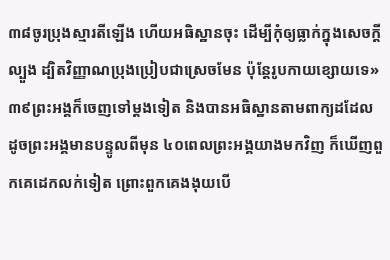៣៨ចូរប្រុងស្មារតីឡើង ហើយអធិស្ឋានចុះ ដើម្បីកុំឲ្យធ្លាក់ក្នុងសេចក្ដីល្បួង ដ្បិតវិញ្ញាណប្រុងប្រៀបជាស្រេចមែន ប៉ុន្ដែរូបកាយខ្សោយទេ» ៣៩ព្រះអង្គក៏ចេញទៅម្ដងទៀត និងបានអធិស្ឋានតាមពាក្យដដែល ដូចព្រះអង្គមានបន្ទូលពីមុន ៤០ពេលព្រះអង្គយាងមកវិញ ក៏ឃើញពួកគេដេកលក់ទៀត ព្រោះពួកគេងងុយបើ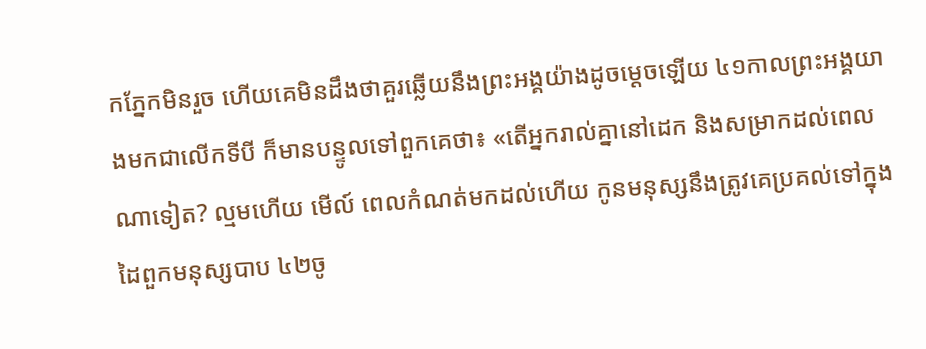កភ្នែកមិនរួច ហើយគេមិនដឹងថាគួរឆ្លើយនឹងព្រះអង្គយ៉ាងដូចម្ដេចឡើយ ៤១កាលព្រះអង្គយាងមកជាលើកទីបី ក៏មានបន្ទូលទៅពួកគេថា៖ «តើអ្នករាល់គ្នានៅដេក និងសម្រាកដល់ពេលណាទៀត? ល្មមហើយ មើល៍ ពេលកំណត់មកដល់ហើយ កូនមនុស្សនឹងត្រូវគេប្រគល់ទៅក្នុងដៃពួកមនុស្សបាប ៤២ចូ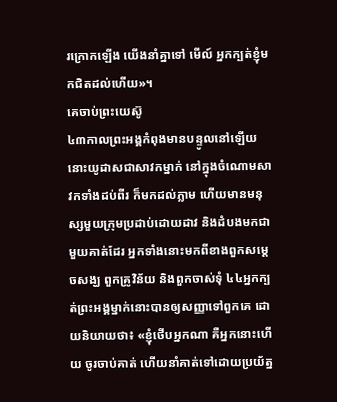រក្រោកឡើង យើងនាំគ្នាទៅ មើល៍ អ្នកក្បត់ខ្ញុំមកជិតដល់ហើយ»។
គេចាប់ព្រះយេស៊ូ
៤៣កាលព្រះអង្គកំពុងមានបន្ទូលនៅឡើយ នោះយូដាសជាសាវកម្នាក់ នៅក្នុងចំណោមសាវកទាំងដប់ពីរ ក៏មកដល់ភ្លាម ហើយមានមនុស្សមួយក្រុមប្រដាប់ដោយដាវ និងដំបងមកជាមួយគាត់ដែរ អ្នកទាំងនោះមកពីខាងពួកសម្ដេចសង្ឃ ពួកគ្រូវិន័យ និងពួកចាស់ទុំ ៤៤អ្នកក្បត់ព្រះអង្គម្នាក់នោះបានឲ្យសញ្ញាទៅពួកគេ ដោយនិយាយថា៖ «ខ្ញុំថើបអ្នកណា គឺអ្នកនោះហើយ ចូរចាប់គាត់ ហើយនាំគាត់ទៅដោយប្រយ័ត្ន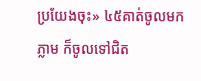ប្រយែងចុះ» ៤៥គាត់ចូលមកភ្លាម ក៏ចូលទៅជិត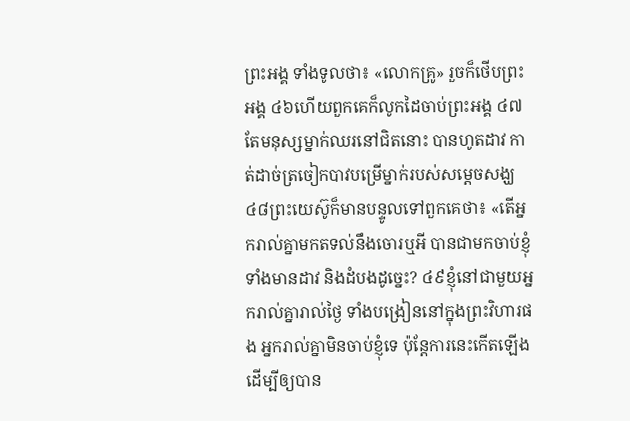ព្រះអង្គ ទាំងទូលថា៖ «លោកគ្រូ» រួចក៏ថើបព្រះអង្គ ៤៦ហើយពួកគេក៏លូកដៃចាប់ព្រះអង្គ ៤៧តែមនុស្សម្នាក់ឈរនៅជិតនោះ បានហូតដាវ កាត់ដាច់ត្រចៀកបាវបម្រើម្នាក់របស់សម្ដេចសង្ឃ ៤៨ព្រះយេស៊ូក៏មានបន្ទូលទៅពួកគេថា៖ «តើអ្នករាល់គ្នាមកតទល់នឹងចោរឬអី បានជាមកចាប់ខ្ញុំ ទាំងមានដាវ និងដំបងដូច្នេះ? ៤៩ខ្ញុំនៅជាមួយអ្នករាល់គ្នារាល់ថ្ងៃ ទាំងបង្រៀននៅក្នុងព្រះវិហារផង អ្នករាល់គ្នាមិនចាប់ខ្ញុំទេ ប៉ុន្ដែការនេះកើតឡើង ដើម្បីឲ្យបាន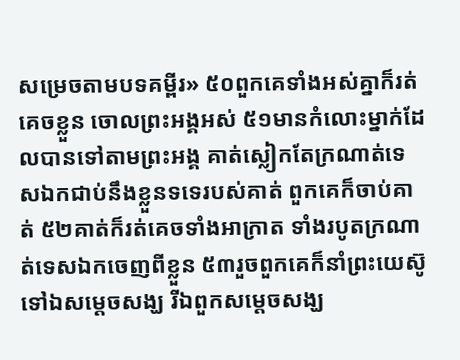សម្រេចតាមបទគម្ពីរ» ៥០ពួកគេទាំងអស់គ្នាក៏រត់គេចខ្លួន ចោលព្រះអង្គអស់ ៥១មានកំលោះម្នាក់ដែលបានទៅតាមព្រះអង្គ គាត់ស្លៀកតែក្រណាត់ទេសឯកជាប់នឹងខ្លួនទទេរបស់គាត់ ពួកគេក៏ចាប់គាត់ ៥២គាត់ក៏រត់គេចទាំងអាក្រាត ទាំងរបូតក្រណាត់ទេសឯកចេញពីខ្លួន ៥៣រួចពួកគេក៏នាំព្រះយេស៊ូទៅឯសម្ដេចសង្ឃ រីឯពួកសម្ដេចសង្ឃ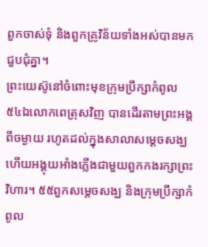ពួកចាស់ទុំ និងពួកគ្រូវិន័យទាំងអស់បានមកជួបជុំគ្នា។
ព្រះយេស៊ូនៅចំពោះមុខក្រុមបឹ្រក្សាកំពូល
៥៤ឯលោកពេត្រុសវិញ បានដើរតាមព្រះអង្គពីចម្ងាយ រហូតដល់ក្នុងសាលាសម្ដេចសង្ឃ ហើយអង្គុយអាំងភ្លើងជាមួយពួកកងរក្សាព្រះវិហារ។ ៥៥ពួកសម្ដេចសង្ឃ និងក្រុមបឹ្រក្សាកំពូល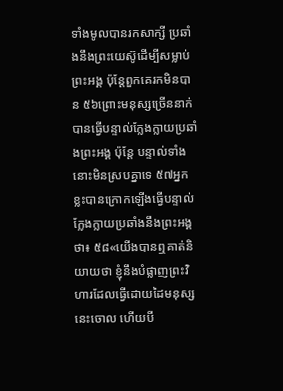ទាំងមូលបានរកសាក្សី ប្រឆាំងនឹងព្រះយេស៊ូដើម្បីសម្លាប់ព្រះអង្គ ប៉ុន្តែពួកគេរកមិនបាន ៥៦ព្រោះមនុស្សច្រើននាក់បានធ្វើបន្ទាល់ក្លែងក្លាយប្រឆាំងព្រះអង្គ ប៉ុន្ដែ បន្ទាល់ទាំងនោះមិនស្របគ្នាទេ ៥៧អ្នកខ្លះបានក្រោកឡើងធ្វើបន្ទាល់ក្លែងក្លាយប្រឆាំងនឹងព្រះអង្គថា៖ ៥៨«យើងបានឮគាត់និយាយថា ខ្ញុំនឹងបំផ្លាញព្រះវិហារដែលធ្វើដោយដៃមនុស្សនេះចោល ហើយបី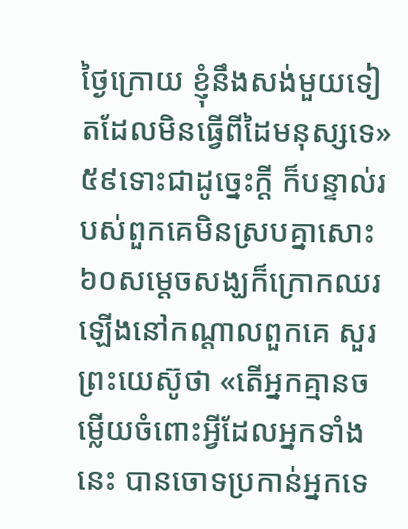ថ្ងៃក្រោយ ខ្ញុំនឹងសង់មួយទៀតដែលមិនធ្វើពីដៃមនុស្សទេ» ៥៩ទោះជាដូច្នេះក្ដី ក៏បន្ទាល់របស់ពួកគេមិនស្របគ្នាសោះ ៦០សម្ដេចសង្ឃក៏ក្រោកឈរឡើងនៅកណ្ដាលពួកគេ សួរព្រះយេស៊ូថា «តើអ្នកគ្មានចម្លើយចំពោះអ្វីដែលអ្នកទាំងនេះ បានចោទប្រកាន់អ្នកទេ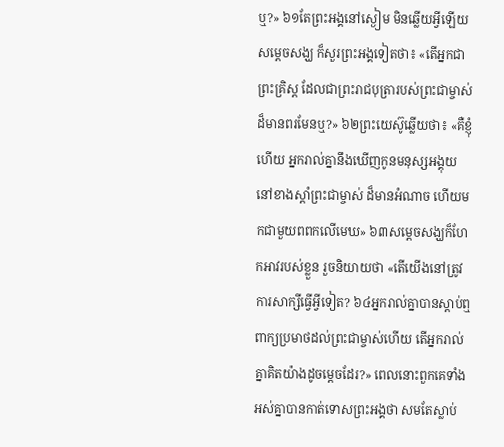ឬ?» ៦១តែព្រះអង្គនៅស្ងៀម មិនឆ្លើយអ្វីឡើយ សម្ដេចសង្ឃ ក៏សួរព្រះអង្គទៀតថា៖ «តើអ្នកជាព្រះគិ្រស្ដ ដែលជាព្រះរាជបុត្រារបស់ព្រះជាម្ចាស់ដ៏មានពរមែនឬ?» ៦២ព្រះយេស៊ូឆ្លើយថា៖ «គឺខ្ញុំហើយ អ្នករាល់គ្នានឹងឃើញកូនមនុស្សអង្គុយនៅខាងស្ដាំព្រះជាម្ចាស់ ដ៏មានអំណាច ហើយមកជាមួយពពកលើមេឃ» ៦៣សម្ដេចសង្ឃក៏ហែកអាវរបស់ខ្លួន រួចនិយាយថា «តើយើងនៅត្រូវការសាក្សីធ្វើអ្វីទៀត? ៦៤អ្នករាល់គ្នាបានស្ដាប់ឮពាក្យប្រមាថដល់ព្រះជាម្ចាស់ហើយ តើអ្នករាល់គ្នាគិតយ៉ាងដូចម្ដេចដែរ?» ពេលនោះពួកគេទាំងអស់គ្នាបានកាត់ទោសព្រះអង្គថា សមតែស្លាប់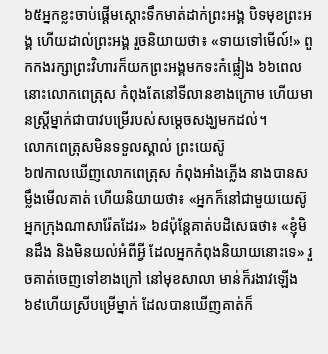៦៥អ្នកខ្លះចាប់ផ្ដើមស្ដោះទឹកមាត់ដាក់ព្រះអង្គ បិទមុខព្រះអង្គ ហើយដាល់ព្រះអង្គ រួចនិយាយថា៖ «ទាយទៅមើល៍!» ពួកកងរក្សាព្រះវិហារក៏យកព្រះអង្គមកទះកំផ្លៀង ៦៦ពេលនោះលោកពេត្រុស កំពុងតែនៅទីលានខាងក្រោម ហើយមានស្ដ្រីម្នាក់ជាបាវបម្រើរបស់សម្ដេចសង្ឃមកដល់។
លោកពេត្រុសមិនទទួលស្គាល់ ព្រះយេស៊ូ
៦៧កាលឃើញលោកពេត្រុស កំពុងអាំងភ្លើង នាងបានសម្លឹងមើលគាត់ ហើយនិយាយថា៖ «អ្នកក៏នៅជាមួយយេស៊ូអ្នកក្រុងណាសារ៉ែតដែរ» ៦៨ប៉ុន្ដែគាត់បដិសេធថា៖ «ខ្ញុំមិនដឹង និងមិនយល់អំពីអ្វី ដែលអ្នកកំពុងនិយាយនោះទេ» រួចគាត់ចេញទៅខាងក្រៅ នៅមុខសាលា មាន់ក៏រងាវឡើង ៦៩ហើយសី្របម្រើម្នាក់ ដែលបានឃើញគាត់ក៏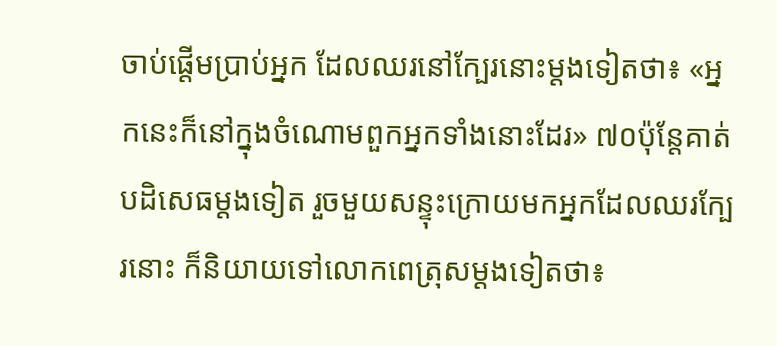ចាប់ផ្ដើមប្រាប់អ្នក ដែលឈរនៅក្បែរនោះម្ដងទៀតថា៖ «អ្នកនេះក៏នៅក្នុងចំណោមពួកអ្នកទាំងនោះដែរ» ៧០ប៉ុន្ដែគាត់បដិសេធម្ដងទៀត រួចមួយសន្ទុះក្រោយមកអ្នកដែលឈរក្បែរនោះ ក៏និយាយទៅលោកពេត្រុសម្តងទៀតថា៖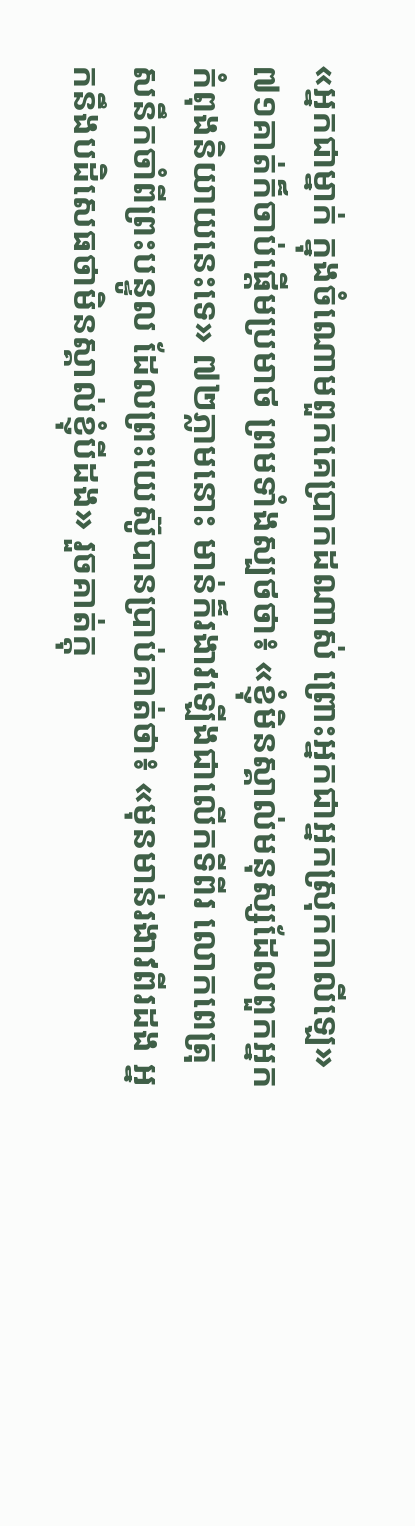«អ្នកជាម្នាក់ ក្នុងចំណោមពួកគេបា្រកដណាស់ ព្រោះអ្នកជាអ្នកស្រុកកាលីឡេ» ៧១គាត់ក៏ចាប់ផ្ដើមប្រមាថ ព្រមទាំងស្បថថា៖ «ខ្ញុំមិនស្គាល់មនុស្សដែលពួកអ្នកកំពុងនិយាយនេះទេ» ៧២ភ្លាមនោះ មាន់ក៏រងាវឡើងជាលើកទីពីរ លោកពេត្រុសនឹកចាំពីព្រះបន្ទូល ដែលព្រះយេស៊ូបានបា្រប់គាត់ថា៖ «មុនមាន់រងាវពីរដង អ្នកនឹងបដិសេធថាមិនស្គាល់ខ្ញុំបីដង» រួចគាត់ក្ដុ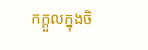កក្ដួលក្នុងចិ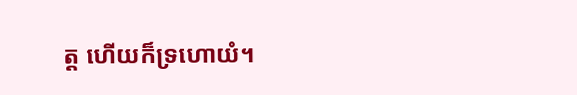ត្ដ ហើយក៏ទ្រហោយំ។